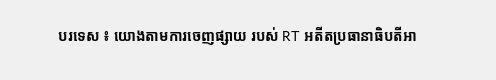បរទេស ៖ យោងតាមការចេញផ្សាយ របស់ RT អតីតប្រធានាធិបតីអា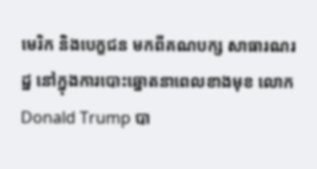មេរិក និងបេក្ខជន មកពីគណបក្ស សាធារណរដ្ឋ នៅក្នុងការបោះឆ្នោតនាពេលខាងមុខ លោក Donald Trump បា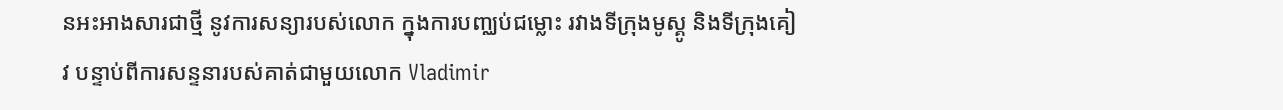នអះអាងសារជាថ្មី នូវការសន្យារបស់លោក ក្នុងការបញ្ឈប់ជម្លោះ រវាងទីក្រុងមូស្គូ និងទីក្រុងគៀវ បន្ទាប់ពីការសន្ទនារបស់គាត់ជាមួយលោក Vladimir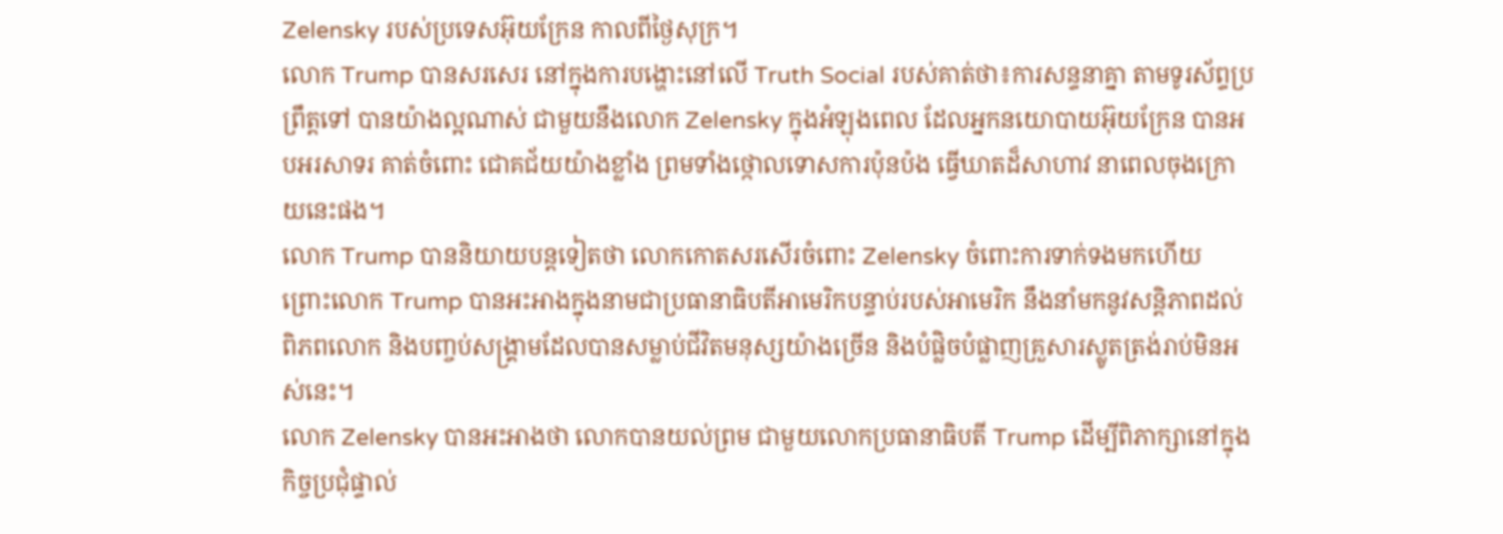Zelensky របស់ប្រទេសអ៊ុយក្រែន កាលពីថ្ងៃសុក្រ។
លោក Trump បានសរសេរ នៅក្នុងការបង្ហោះនៅលើ Truth Social របស់គាត់ថា៖ការសន្ទនាគ្នា តាមទូរស័ព្ទប្រព្រឹត្តទៅ បានយ៉ាងល្អណាស់ ជាមួយនឹងលោក Zelensky ក្នុងអំឡុងពេល ដែលអ្នកនយោបាយអ៊ុយក្រែន បានអបអរសាទរ គាត់ចំពោះ ជោគជ័យយ៉ាងខ្លាំង ព្រមទាំងថ្កោលទោសការប៉ុនប៉ង ធ្វើឃាតដ៏សាហាវ នាពេលចុងក្រោយនេះផង។
លោក Trump បាននិយាយបន្តទៀតថា លោកកោតសរសើរចំពោះ Zelensky ចំពោះការទាក់ទងមកហើយ ព្រោះលោក Trump បានអះអាងក្នុងនាមជាប្រធានាធិបតីអាមេរិកបន្ទាប់របស់អាមេរិក នឹងនាំមកនូវសន្តិភាពដល់ពិភពលោក និងបញ្ចប់សង្រ្គាមដែលបានសម្លាប់ជីវិតមនុស្សយ៉ាងច្រើន និងបំផ្លិចបំផ្លាញគ្រួសារស្លូតត្រង់រាប់មិនអស់នេះ។
លោក Zelensky បានអះអាងថា លោកបានយល់ព្រម ជាមួយលោកប្រធានាធិបតី Trump ដើម្បីពិភាក្សានៅក្នុង កិច្ចប្រជុំផ្ទាល់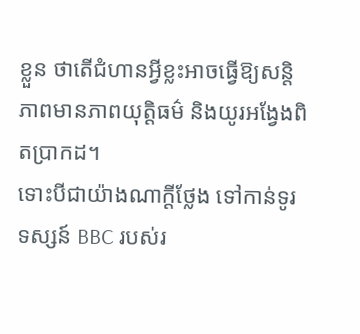ខ្លួន ថាតើជំហានអ្វីខ្លះអាចធ្វើឱ្យសន្តិភាពមានភាពយុត្តិធម៌ និងយូរអង្វែងពិតប្រាកដ។
ទោះបីជាយ៉ាងណាក្តីថ្លែង ទៅកាន់ទូរទស្សន៍ BBC របស់រ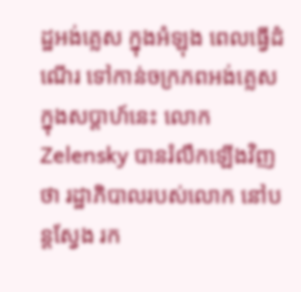ដ្ឋអង់គ្លេស ក្នុងអំឡុង ពេលធ្វើដំណើរ ទៅកាន់ចក្រភពអង់គ្លេស ក្នុងសប្តាហ៍នេះ លោក Zelensky បានរំលឹកឡើងវិញថា រដ្ឋាភិបាលរបស់លោក នៅបន្តស្វែង រក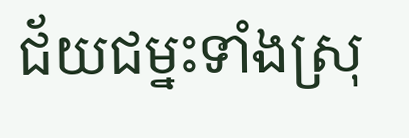ជ័យជម្នះទាំងស្រុ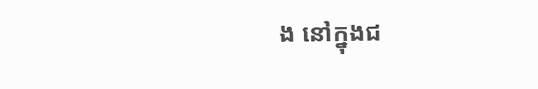ង នៅក្នុងជ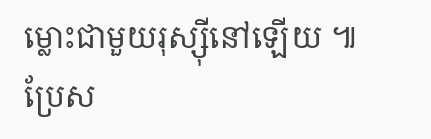ម្លោះជាមួយរុស្ស៊ីនៅឡើយ ៕
ប្រែស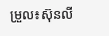ម្រួល៖ស៊ុនលី